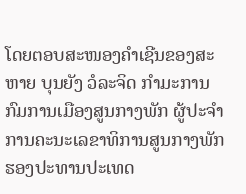ໂດຍຕອບສະໜອງຄຳເຊີນຂອງສະຫາຍ ບຸນຍັງ ວໍລະຈິດ ກຳມະການກົມການເມືອງສູນກາງພັກ ຜູ້ປະຈຳການຄະນະເລຂາທິການສູນກາງພັກ ຮອງປະທານປະເທດ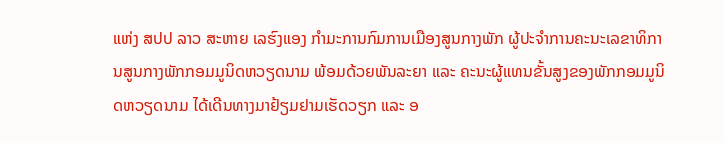ແຫ່ງ ສປປ ລາວ ສະຫາຍ ເລຮົງແອງ ກຳມະການກົມການເມືອງສູນກາງພັກ ຜູ້ປະຈຳການຄະນະເລຂາທິການສູນກາງພັກກອມມູນິດຫວຽດນາມ ພ້ອມດ້ວຍພັນລະຍາ ແລະ ຄະນະຜູ້ແທນຂັ້ນສູງຂອງພັກກອມມູນິດຫວຽດນາມ ໄດ້ເດີນທາງມາຢ້ຽມຢາມເຮັດວຽກ ແລະ ອ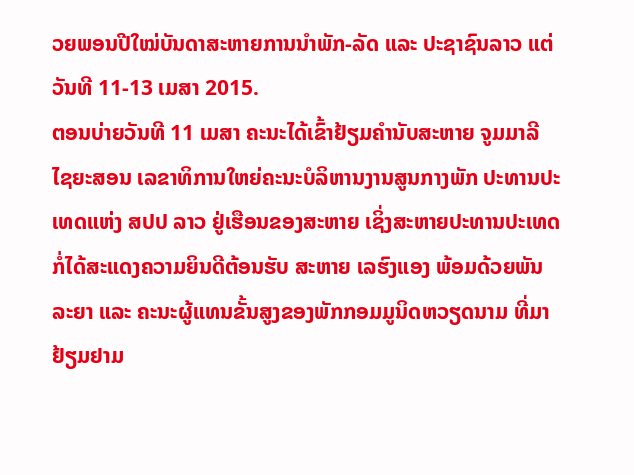ວຍພອນປີໃໝ່ບັນດາສະຫາຍການນຳພັກ-ລັດ ແລະ ປະຊາຊົນລາວ ແຕ່ວັນທີ 11-13 ເມສາ 2015.
ຕອນບ່າຍວັນທີ 11 ເມສາ ຄະນະໄດ້ເຂົ້າຢ້ຽມຄຳນັບສະຫາຍ ຈູມມາລີ ໄຊຍະສອນ ເລຂາທິການໃຫຍ່ຄະນະບໍລິຫານງານສູນກາງພັກ ປະທານປະເທດແຫ່ງ ສປປ ລາວ ຢູ່ເຮືອນຂອງສະຫາຍ ເຊິ່ງສະຫາຍປະທານປະເທດ ກໍ່ໄດ້ສະແດງຄວາມຍິນດີຕ້ອນຮັບ ສະຫາຍ ເລຮົງແອງ ພ້ອມດ້ວຍພັນລະຍາ ແລະ ຄະນະຜູ້ແທນຂັ້ນສູງຂອງພັກກອມມູນິດຫວຽດນາມ ທີ່ມາຢ້ຽມຢາມ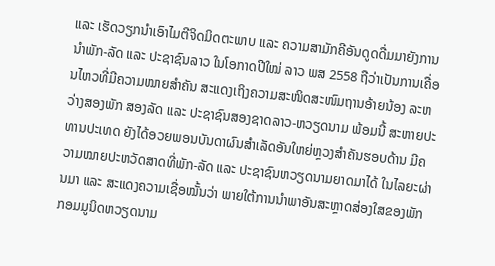ແລະ ເຮັດວຽກນຳເອົາໄມຕີຈິດມິດຕະພາບ ແລະ ຄວາມສາມັກຄີອັນດູດດື່ມມາຍັງການນຳພັກ-ລັດ ແລະ ປະຊາຊົນລາວ ໃນໂອກາດປີໃໝ່ ລາວ ພສ 2558 ຖືວ່າເປັນການເຄື່ອນໄຫວທີ່ມີຄວາມໝາຍສຳຄັນ ສະແດງເຖິງຄວາມສະໜິດສະໜົມຖານອ້າຍນ້ອງ ລະຫວ່າງສອງພັກ ສອງລັດ ແລະ ປະຊາຊົນສອງຊາດລາວ-ຫວຽດນາມ ພ້ອມນີ້ ສະຫາຍປະທານປະເທດ ຍັງໄດ້ອວຍພອນບັນດາຜົນສຳເລັດອັນໃຫຍ່ຫຼວງສຳຄັນຮອບດ້ານ ມີຄວາມໝາຍປະຫວັດສາດທີ່ພັກ-ລັດ ແລະ ປະຊາຊົນຫວຽດນາມຍາດມາໄດ້ ໃນໄລຍະຜ່ານມາ ແລະ ສະແດງຄວາມເຊື່ອໝັ້ນວ່າ ພາຍໃຕ້ການນຳພາອັນສະຫຼາດສ່ອງໃສຂອງພັກກອມມູນິດຫວຽດນາມ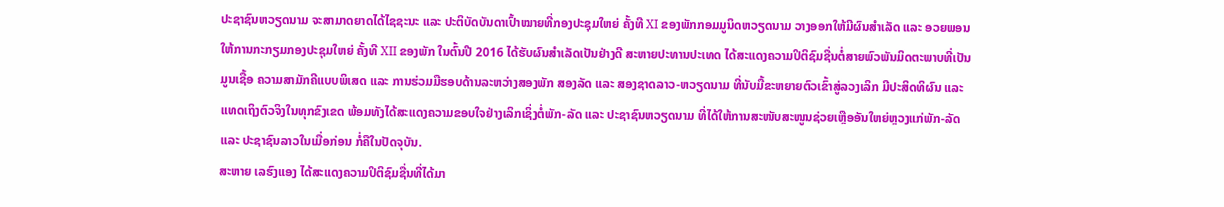ປະຊາຊົນຫວຽດນາມ ຈະສາມາດຍາດໄດ້ໄຊຊະນະ ແລະ ປະຕິບັດບັນດາເປົ້າໝາຍທີ່ກອງປະຊຸມໃຫຍ່ ຄັ້ງທີ XI ຂອງພັກກອມມູນິດຫວຽດນາມ ວາງອອກໃຫ້ມີຜົນສຳເລັດ ແລະ ອວຍພອນໃຫ້ການກະກຽມກອງປະຊຸມໃຫຍ່ ຄັ້ງທີ XII ຂອງພັກ ໃນຕົ້ນປີ 2016 ໄດ້ຮັບຜົນສຳເລັດເປັນຢ່າງດີ ສະຫາຍປະທານປະເທດ ໄດ້ສະແດງຄວາມປິຕິຊົມຊື່ນຕໍ່ສາຍພົວພັນມິດຕະພາບທີ່ເປັນມູນເຊື້ອ ຄວາມສາມັກຄີແບບພິເສດ ແລະ ການຮ່ວມມືຮອບດ້ານລະຫວ່າງສອງພັກ ສອງລັດ ແລະ ສອງຊາດລາວ-ຫວຽດນາມ ທີ່ນັບມື້ຂະຫຍາຍຕົວເຂົ້າສູ່ລວງເລິກ ມີປະສິດທິຜົນ ແລະ ແທດເຖິງຕົວຈິງໃນທຸກຂົງເຂດ ພ້ອມທັງໄດ້ສະແດງຄວາມຂອບໃຈຢ່າງເລິກເຊິ່ງຕໍ່ພັກ-ລັດ ແລະ ປະຊາຊົນຫວຽດນາມ ທີ່ໄດ້ໃຫ້ການສະໜັບສະໜູນຊ່ວຍເຫຼືອອັນໃຫຍ່ຫຼວງແກ່ພັກ-ລັດ ແລະ ປະຊາຊົນລາວໃນເມື່ອກ່ອນ ກໍ່ຄືໃນປັດຈຸບັນ.
ສະຫາຍ ເລຮົງແອງ ໄດ້ສະແດງຄວາມປິຕິຊົມຊື່ນທີ່ໄດ້ມາ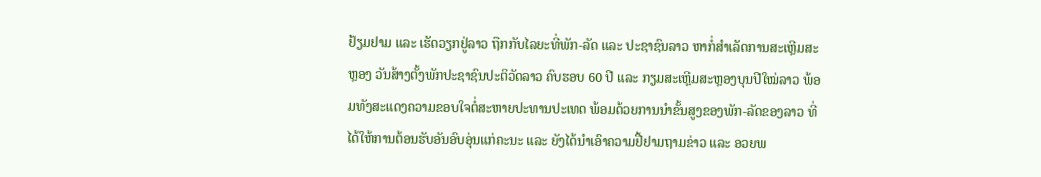ຢ້ຽມຢາມ ແລະ ເຮັດວຽກຢູ່ລາວ ຖືກກັບໄລຍະທີ່ພັກ-ລັດ ແລະ ປະຊາຊົນລາວ ຫາກໍ່ສຳເລັດການສະເຫຼີມສະຫຼອງ ວັນສ້າງຕັ້ງພັກປະຊາຊົນປະຕິວັດລາວ ຄົບຮອບ 60 ປີ ແລະ ກຽມສະເຫຼີມສະຫຼອງບຸນປີໃໝ່ລາວ ພ້ອມທັງສະແດງຄວາມຂອບໃຈຕໍ່ສະຫາຍປະທານປະເທດ ພ້ອມດ້ວຍການນຳຂັ້ນສູງຂອງພັກ-ລັດຂອງລາວ ທີ່ໄດ້ໃຫ້ການຕ້ອນຮັບອັນອົບອຸ່ນແກ່ຄະນະ ແລະ ຍັງໄດ້ນຳເອົາຄວາມຢື້ຢາມຖາມຂ່າວ ແລະ ອວຍພ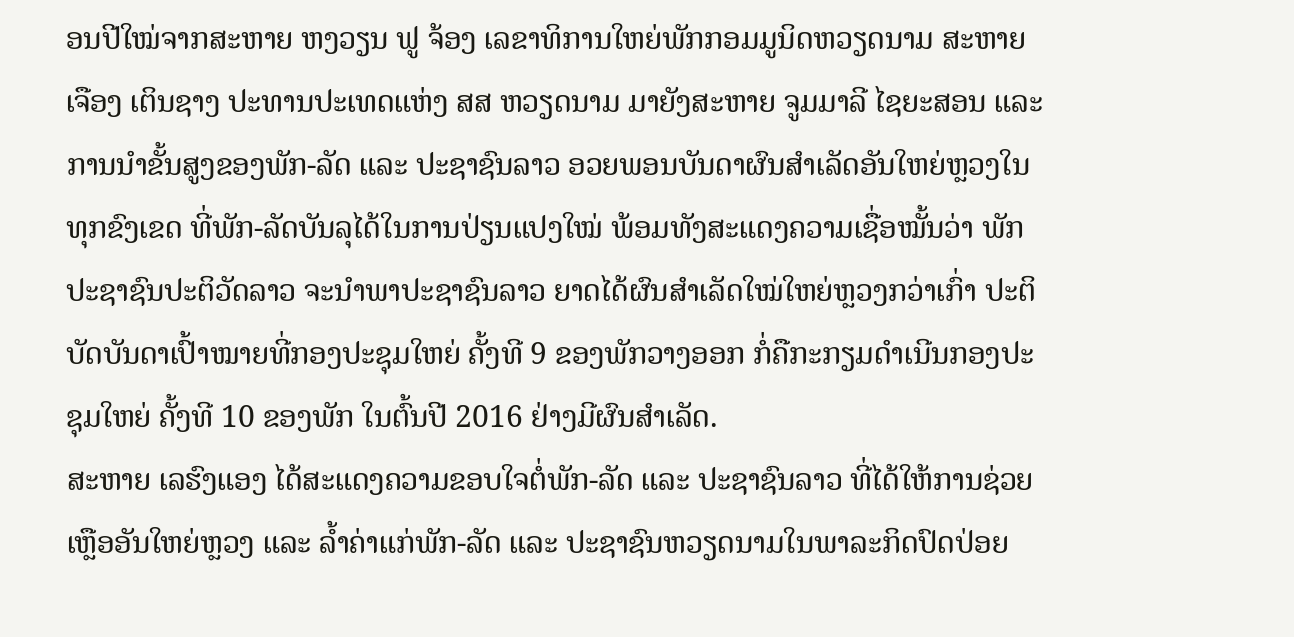ອນປີໃໝ່ຈາກສະຫາຍ ຫງວຽນ ຟູ ຈ້ອງ ເລຂາທິການໃຫຍ່ພັກກອມມູນິດຫວຽດນາມ ສະຫາຍ ເຈືອງ ເຕິນຊາງ ປະທານປະເທດແຫ່ງ ສສ ຫວຽດນາມ ມາຍັງສະຫາຍ ຈູມມາລີ ໄຊຍະສອນ ແລະ ການນຳຂັ້ນສູງຂອງພັກ-ລັດ ແລະ ປະຊາຊົນລາວ ອວຍພອນບັນດາຜົນສຳເລັດອັນໃຫຍ່ຫຼວງໃນທຸກຂົງເຂດ ທີ່ພັກ-ລັດບັນລຸໄດ້ໃນການປ່ຽນແປງໃໝ່ ພ້ອມທັງສະແດງຄວາມເຊື່ອໝັ້ນວ່າ ພັກປະຊາຊົນປະຕິວັດລາວ ຈະນຳພາປະຊາຊົນລາວ ຍາດໄດ້ຜົນສຳເລັດໃໝ່ໃຫຍ່ຫຼວງກວ່າເກົ່າ ປະຕິບັດບັນດາເປົ້າໝາຍທີ່ກອງປະຊຸມໃຫຍ່ ຄັ້ງທີ 9 ຂອງພັກວາງອອກ ກໍ່ຄືກະກຽມດຳເນີນກອງປະຊຸມໃຫຍ່ ຄັ້ງທີ 10 ຂອງພັກ ໃນຕົ້ນປີ 2016 ຢ່າງມີຜົນສຳເລັດ.
ສະຫາຍ ເລຮົງແອງ ໄດ້ສະແດງຄວາມຂອບໃຈຕໍ່ພັກ-ລັດ ແລະ ປະຊາຊົນລາວ ທີ່ໄດ້ໃຫ້ການຊ່ວຍເຫຼືອອັນໃຫຍ່ຫຼວງ ແລະ ລ້ຳຄ່າແກ່ພັກ-ລັດ ແລະ ປະຊາຊົນຫວຽດນາມໃນພາລະກິດປົດປ່ອຍ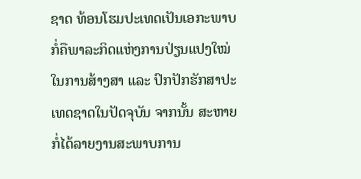ຊາດ ທ້ອນໂຮມປະເທດເປັນເອກະພາບ ກໍ່ຄືພາລະກິດແຫ່ງການປ່ຽນແປງໃໝ່ໃນການສ້າງສາ ແລະ ປົກປັກຮັກສາປະເທດຊາດໃນປັດຈຸບັນ ຈາກນັ້ນ ສະຫາຍກໍ່ໄດ້ລາຍງານສະພາບການ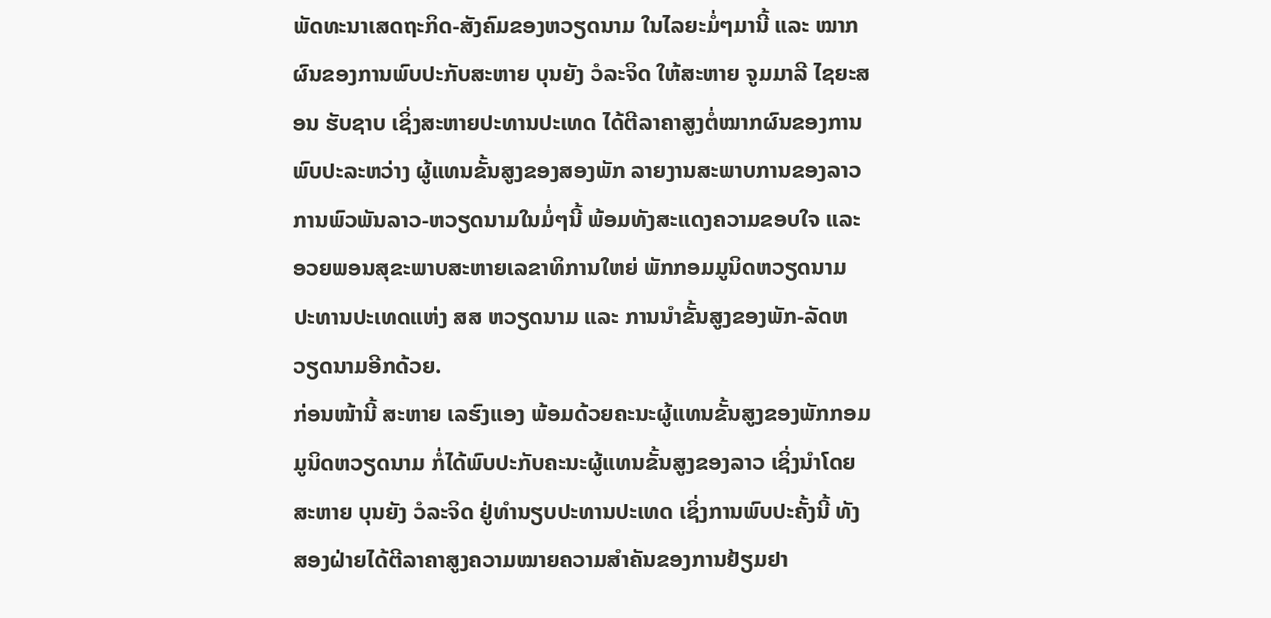ພັດທະນາເສດຖະກິດ-ສັງຄົມຂອງຫວຽດນາມ ໃນໄລຍະມໍ່ໆມານີ້ ແລະ ໝາກຜົນຂອງການພົບປະກັບສະຫາຍ ບຸນຍັງ ວໍລະຈິດ ໃຫ້ສະຫາຍ ຈູມມາລີ ໄຊຍະສອນ ຮັບຊາບ ເຊິ່ງສະຫາຍປະທານປະເທດ ໄດ້ຕີລາຄາສູງຕໍ່ໝາກຜົນຂອງການພົບປະລະຫວ່າງ ຜູ້ແທນຂັ້ນສູງຂອງສອງພັກ ລາຍງານສະພາບການຂອງລາວ ການພົວພັນລາວ-ຫວຽດນາມໃນມໍ່ໆນີ້ ພ້ອມທັງສະແດງຄວາມຂອບໃຈ ແລະ ອວຍພອນສຸຂະພາບສະຫາຍເລຂາທິການໃຫຍ່ ພັກກອມມູນິດຫວຽດນາມ ປະທານປະເທດແຫ່ງ ສສ ຫວຽດນາມ ແລະ ການນຳຂັ້ນສູງຂອງພັກ-ລັດຫວຽດນາມອີກດ້ວຍ.
ກ່ອນໜ້ານີ້ ສະຫາຍ ເລຮົງແອງ ພ້ອມດ້ວຍຄະນະຜູ້ແທນຂັ້ນສູງຂອງພັກກອມມູນິດຫວຽດນາມ ກໍ່ໄດ້ພົບປະກັບຄະນະຜູ້ແທນຂັ້ນສູງຂອງລາວ ເຊິ່ງນຳໂດຍສະຫາຍ ບຸນຍັງ ວໍລະຈິດ ຢູ່ທຳນຽບປະທານປະເທດ ເຊິ່ງການພົບປະຄັ້ງນີ້ ທັງສອງຝ່າຍໄດ້ຕີລາຄາສູງຄວາມໝາຍຄວາມສຳຄັນຂອງການຢ້ຽມຢາ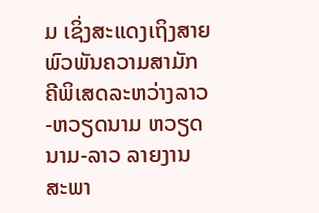ມ ເຊິ່ງສະແດງເຖິງສາຍພົວພັນຄວາມສາມັກຄີພິເສດລະຫວ່າງລາວ-ຫວຽດນາມ ຫວຽດນາມ-ລາວ ລາຍງານສະພາ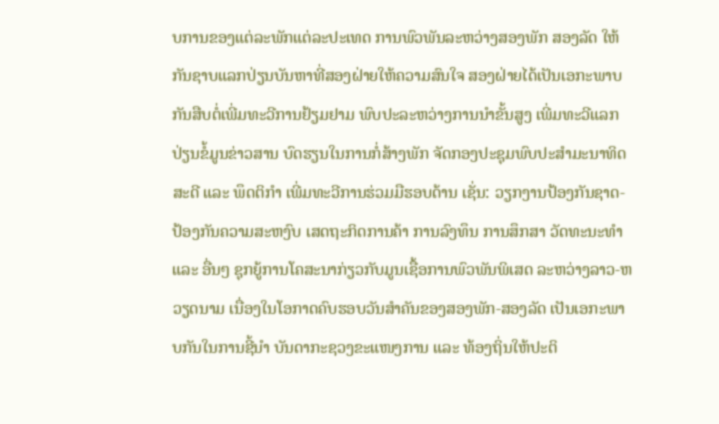ບການຂອງແຕ່ລະພັກແຕ່ລະປະເທດ ການພົວພັນລະຫວ່າງສອງພັກ ສອງລັດ ໃຫ້ກັນຊາບແລກປ່ຽນບັນຫາທີ່ສອງຝ່າຍໃຫ້ຄວາມສົນໃຈ ສອງຝ່າຍໄດ້ເປັນເອກະພາບກັນສືບຕໍ່ເພີ່ມທະວີການຢ້ຽມຢາມ ພົບປະລະຫວ່າງການນຳຂັ້ນສູງ ເພີ່ມທະວີແລກປ່ຽນຂໍ້ມູນຂ່າວສານ ບົດຮຽນໃນການກໍ່ສ້າງພັກ ຈັດກອງປະຊຸມພົບປະສຳມະນາທິດສະດີ ແລະ ພຶດຕິກຳ ເພີ່ມທະວີການຮ່ວມມືຮອບດ້ານ ເຊັ່ນ: ວຽກງານປ້ອງກັນຊາດ-ປ້ອງກັນຄວາມສະຫງົບ ເສດຖະກິດການຄ້າ ການລົງທຶນ ການສຶກສາ ວັດທະນະທຳ ແລະ ອື່ນໆ ຊຸກຍູ້ການໂຄສະນາກ່ຽວກັບມູນເຊື້ອການພົວພັນພິເສດ ລະຫວ່າງລາວ-ຫວຽດນາມ ເນື່ອງໃນໂອກາດຄົບຮອບວັນສຳຄັນຂອງສອງພັກ-ສອງລັດ ເປັນເອກະພາບກັນໃນການຊີ້ນຳ ບັນດາກະຊວງຂະແໜງການ ແລະ ທ້ອງຖິ່ນໃຫ້ປະຕິ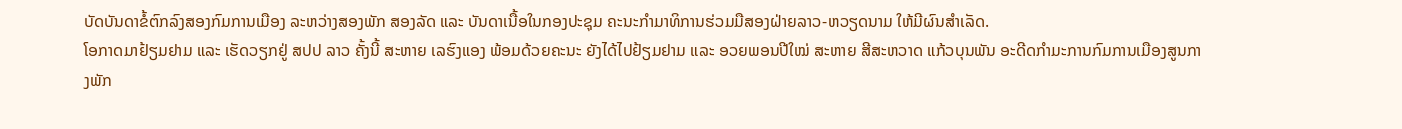ບັດບັນດາຂໍ້ຕົກລົງສອງກົມການເມືອງ ລະຫວ່າງສອງພັກ ສອງລັດ ແລະ ບັນດາເນື້ອໃນກອງປະຊຸມ ຄະນະກຳມາທິການຮ່ວມມືສອງຝ່າຍລາວ-ຫວຽດນາມ ໃຫ້ມີຜົນສຳເລັດ.
ໂອກາດມາຢ້ຽມຢາມ ແລະ ເຮັດວຽກຢູ່ ສປປ ລາວ ຄັ້ງນີ້ ສະຫາຍ ເລຮົງແອງ ພ້ອມດ້ວຍຄະນະ ຍັງໄດ້ໄປຢ້ຽມຢາມ ແລະ ອວຍພອນປີໃໝ່ ສະຫາຍ ສີສະຫວາດ ແກ້ວບຸນພັນ ອະດີດກຳມະການກົມການເມືອງສູນກາງພັກ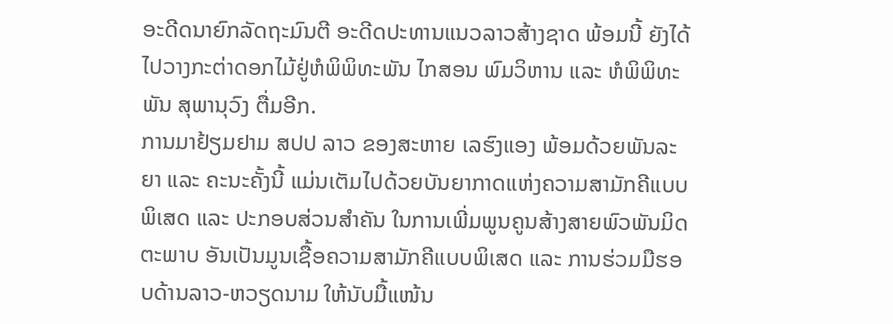ອະດີດນາຍົກລັດຖະມົນຕີ ອະດີດປະທານແນວລາວສ້າງຊາດ ພ້ອມນີ້ ຍັງໄດ້ໄປວາງກະຕ່າດອກໄມ້ຢູ່ຫໍພິພິທະພັນ ໄກສອນ ພົມວິຫານ ແລະ ຫໍພິພິທະພັນ ສຸພານຸວົງ ຕື່ມອີກ.
ການມາຢ້ຽມຢາມ ສປປ ລາວ ຂອງສະຫາຍ ເລຮົງແອງ ພ້ອມດ້ວຍພັນລະຍາ ແລະ ຄະນະຄັ້ງນີ້ ແມ່ນເຕັມໄປດ້ວຍບັນຍາກາດແຫ່ງຄວາມສາມັກຄີແບບພິເສດ ແລະ ປະກອບສ່ວນສຳຄັນ ໃນການເພີ່ມພູນຄູນສ້າງສາຍພົວພັນມິດຕະພາບ ອັນເປັນມູນເຊື້ອຄວາມສາມັກຄີແບບພິເສດ ແລະ ການຮ່ວມມືຮອບດ້ານລາວ-ຫວຽດນາມ ໃຫ້ນັບມື້ແໜ້ນ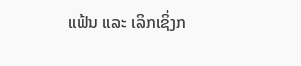ແຟ້ນ ແລະ ເລິກເຊິ່ງກ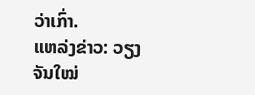ວ່າເກົ່າ.
ແຫລ່ງຂ່າວ: ວຽງຈັນໃໝ່